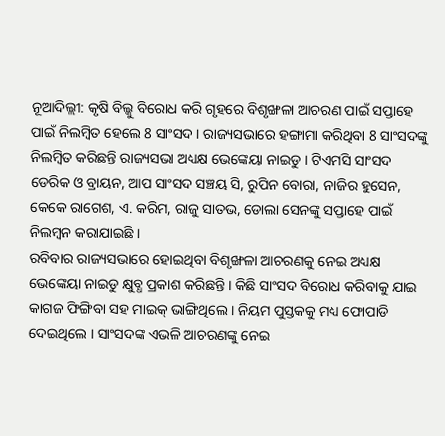ନୂଆଦିଲ୍ଲୀ: କୃଷି ବିଲ୍କୁ ବିରୋଧ କରି ଗୃହରେ ବିଶୃଙ୍ଖଳା ଆଚରଣ ପାଇଁ ସପ୍ତାହେ ପାଇଁ ନିଲମ୍ବିତ ହେଲେ 8 ସାଂସଦ । ରାଜ୍ୟସଭାରେ ହଙ୍ଗାମା କରିଥିବା 8 ସାଂସଦଙ୍କୁ ନିଲମ୍ବିତ କରିଛନ୍ତି ରାଜ୍ୟସଭା ଅଧ୍ୟକ୍ଷ ଭେଙ୍କେୟା ନାଇଡୁ । ଟିଏମସି ସାଂସଦ ଡେରିକ ଓ ବ୍ରାୟନ, ଆପ ସାଂସଦ ସଞ୍ଚୟ ସି, ରୁପିନ ବୋରା, ନାଜିର ହୁସେନ, କେକେ ରାଗେଶ, ଏ. କରିମ, ରାଜୁ ସାତଭ, ଡୋଲା ସେନଙ୍କୁ ସପ୍ତାହେ ପାଇଁ ନିଲମ୍ବନ କରାଯାଇଛି ।
ରବିବାର ରାଜ୍ୟସଭାରେ ହୋଇଥିବା ବିଶୃଙ୍ଖଳା ଆଚରଣକୁ ନେଇ ଅଧ୍ୟକ୍ଷ ଭେଙ୍କେୟା ନାଇଡୁ କ୍ଷୁବ୍ଧ ପ୍ରକାଶ କରିଛନ୍ତି । କିଛି ସାଂସଦ ବିରୋଧ କରିବାକୁ ଯାଇ କାଗଜ ଫିଙ୍ଗିବା ସହ ମାଇକ୍ ଭାଙ୍ଗିଥିଲେ । ନିୟମ ପୁସ୍ତକକୁ ମଧ୍ୟ ଫୋପାଡି ଦେଇଥିଲେ । ସାଂସଦଙ୍କ ଏଭଳି ଆଚରଣଙ୍କୁ ନେଇ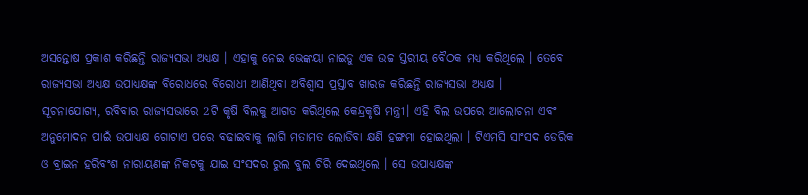ଅସନ୍ତୋଷ ପ୍ରକାଶ କରିଛନ୍ତି ରାଜ୍ୟସଭା ଅଧ୍ୟକ୍ଷ । ଏହାକୁ ନେଇ ଭେଙ୍କୟା ନାଇଡୁ ଏକ ଉଚ୍ଚ ସ୍ତରୀୟ ବୈଠକ ମଧ୍ୟ କରିଥିଲେ । ତେବେ ରାଜ୍ୟସଭା ଅଧ୍ୟକ୍ଷ ଉପାଧ୍ୟକ୍ଷଙ୍କ ବିରୋଧରେ ବିରୋଧୀ ଆଣିଥିବା ଅବିଶ୍ବାସ ପ୍ରସ୍ତାବ ଖାରଜ କରିଛନ୍ତି ରାଜ୍ୟସଭା ଅଧ୍ୟକ୍ଷ ।
ସୂଚନାଯୋଗ୍ୟ, ରବିବାର ରାଜ୍ୟସଭାରେ 2ଟି କୃଷି ବିଲକୁ ଆଗତ କରିଥିଲେ କେନ୍ଦ୍ରକୃଷି ମନ୍ତ୍ରୀ। ଏହି ବିଲ ଉପରେ ଆଲୋଚନା ଏବଂ ଅନୁମୋଦନ ପାଇଁ ଉପାଧ୍ଯକ୍ଷ ଗୋଟାଏ ପରେ ବଢାଇବାକୁ ଲାଗି ମତାମତ ଲୋଡିବା କ୍ଷଣି ହଙ୍ଗମା ହୋଇଥିଲା । ଟିଏମସି ସାଂସଦ ଡେରିକ ଓ ବ୍ରାଇନ ହରିବଂଶ ନାରାୟଣଙ୍କ ନିକଟକୁ ଯାଇ ସଂସଦର ରୁଲ ବୁଲ ଚିରି ଦେଇଥିଲେ । ସେ ଉପାଧ୍ୟକ୍ଷଙ୍କ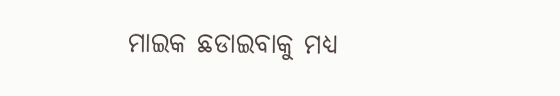ମାଇକ ଛଡାଇବାକୁ ମଧ୍ୟ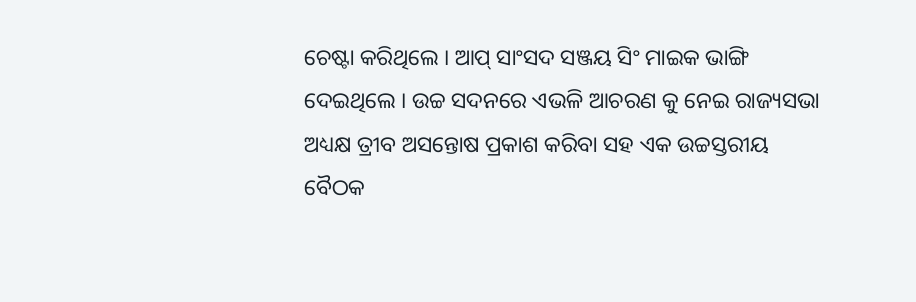ଚେଷ୍ଟା କରିଥିଲେ । ଆପ୍ ସାଂସଦ ସଞ୍ଜୟ ସିଂ ମାଇକ ଭାଙ୍ଗି ଦେଇଥିଲେ । ଉଚ୍ଚ ସଦନରେ ଏଭଳି ଆଚରଣ କୁ ନେଇ ରାଜ୍ୟସଭା ଅଧ୍ୟକ୍ଷ ତ୍ରୀବ ଅସନ୍ତୋଷ ପ୍ରକାଶ କରିବା ସହ ଏକ ଉଚ୍ଚସ୍ତରୀୟ ବୈଠକ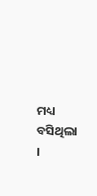ମଧ୍ୟ ବସିଥିଲା ।